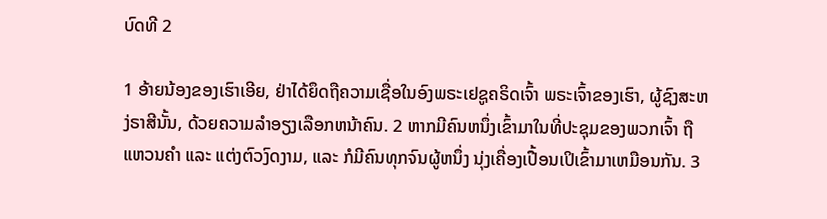ບົດທີ 2

1 ອ້າຍນ້ອງຂອງເຮົາເອີຍ, ຢ່າໄດ້ຍຶດຖືຄວາມເຊື່ອໃນອົງພຣະເຢຊູຄຣິດເຈົ້າ ພຣະເຈົ້າຂອງເຮົາ, ຜູ້ຊົງສະຫງ່ຣາສີນັ້ນ, ດ້ວຍຄວາມລຳອຽງເລືອກຫນ້າຄົນ. 2 ຫາກມີຄົນຫນຶ່ງເຂົ້າມາໃນທີ່ປະຊຸມຂອງພວກເຈົ້າ ຖືແຫວນຄຳ ແລະ ແຕ່ງຕົວງົດງາມ, ແລະ ກໍມີຄົນທຸກຈົນຜູ້ຫນຶ່ງ ນຸ່ງເຄື່ອງເປື້ອນເປິເຂົ້າມາເຫມືອນກັນ. 3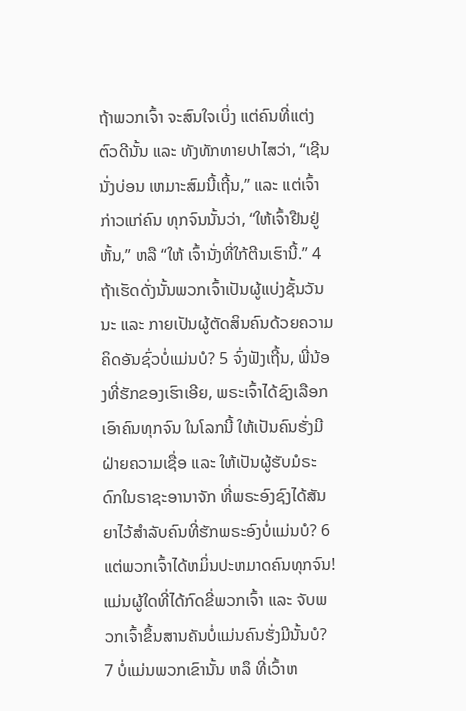ຖ້າພວກເຈົ້າ ຈະສົນໃຈເບິ່ງ ແຕ່ຄົນທີ່ແຕ່ງຕົວດີນັ້ນ ແລະ ທັງທັກທາຍປາໄສວ່າ, “ເຊີນນັ່ງບ່ອນ ເຫມາະສົມນີ້ເຖີ້ນ,” ແລະ ແຕ່ເຈົ້າກ່າວແກ່ຄົນ ທຸກຈົນນັ້ນວ່າ, “ໃຫ້ເຈົ້າຢືນຢູ່ຫັ້ນ,” ຫລື “ໃຫ້ ເຈົ້ານັ່ງທີ່ໃກ້ຕີນເຮົານີ້.” 4 ຖ້າເຮັດດັ່ງນັ້ນພວກເຈົ້າເປັນຜູ້ແບ່ງຊັ້ນວັນນະ ແລະ ກາຍເປັນຜູ້ຕັດສິນຄົນດ້ວຍຄວາມຄິດອັນຊົ່ວບໍ່ແມ່ນບໍ? 5 ຈົ່ງຟັງເຖີ້ນ, ພີ່ນ້ອງທີ່ຮັກຂອງເຮົາເອີຍ, ພຣະເຈົ້າໄດ້ຊົງເລືອກເອົາຄົນທຸກຈົນ ໃນໂລກນີ້ ໃຫ້ເປັນຄົນຮັ່ງມີຝ່າຍຄວາມເຊື່ອ ແລະ ໃຫ້ເປັນຜູ້ຮັບມໍຣະດົກໃນຣາຊະອານາຈັກ ທີ່ພຣະອົງຊົງໄດ້ສັນຍາໄວ້ສຳລັບຄົນທີ່ຮັກພຣະອົງບໍ່ແມ່ນບໍ? 6 ແຕ່ພວກເຈົ້າໄດ້ຫມິ່ນປະຫມາດຄົນທຸກຈົນ! ແມ່ນຜູ້ໃດທີ່ໄດ້ກົດຂີ່ພວກເຈົ້າ ແລະ ຈັບພວກເຈົ້າຂຶ້ນສານຄັນບໍ່ແມ່ນຄົນຮັ່ງມີນັ້ນບໍ? 7 ບໍ່ແມ່ນພວກເຂົານັ້ນ ຫລຶ ທີ່ເວົ້າຫ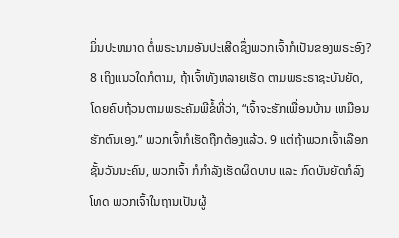ມິ່ນປະຫມາດ ຕໍ່ພຣະນາມອັນປະເສີດຊຶ່ງພວກເຈົ້າກໍເປັນຂອງພຣະອົງ? 8 ເຖິງແນວໃດກໍຕາມ, ຖ້າເຈົ້າທັງຫລາຍເຮັດ ຕາມພຣະຣາຊະບັນຍັດ, ໂດຍຄົບຖ້ວນຕາມພຣະຄັມພີຂໍ້ທີ່ວ່າ, “ເຈົ້າຈະຮັກເພື່ອນບ້ານ ເຫມືອນ ຮັກຕົນເອງ.” ພວກເຈົ້າກໍເຮັດຖືກຕ້ອງແລ້ວ. 9 ແຕ່ຖ້າພວກເຈົ້າເລືອກຊັ້ນວັນນະຄົນ, ພວກເຈົ້າ ກໍກຳລັງເຮັດຜິດບາບ ແລະ ກົດບັນຍັດກໍລົງໂທດ ພວກເຈົ້າໃນຖານເປັນຜູ້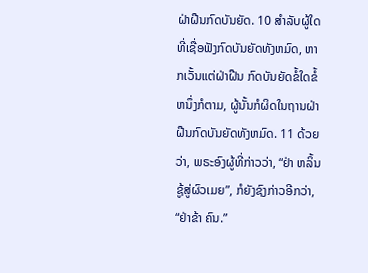ຝ່າຝືນກົດບັນຍັດ. 10 ສຳລັບຜູ້ໃດທີ່ເຊື່ອຟັງກົດບັນຍັດທັງຫມົດ, ຫາກເວັ້ນແຕ່ຝ່າຝືນ ກົດບັນຍັດຂໍ້ໃດຂໍ້ຫນຶ່ງກໍຕາມ, ຜູ້ນັ້ນກໍຜິດໃນຖານຝ່າຝືນກົດບັນຍັດທັງຫມົດ. 11 ດ້ວຍວ່າ, ພຣະອົງຜູ້ທີ່ກ່າວວ່າ, “ຢ່າ ຫລິ້ນຊູ້ສູ່ຜົວເມຍ”, ກໍຍັງຊົງກ່າວອີກວ່າ, “ຢ່າຂ້າ ຄົນ.”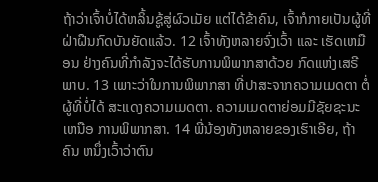ຖ້າວ່າເຈົ້າບໍ່ໄດ້ຫລິ້ນຊູ້ສູ່ຜົວເມັຍ ແຕ່ໄດ້ຂ້າຄົນ, ເຈົ້າກໍກາຍເປັນຜູ້ທີ່ຝ່າຝືນກົດບັນຍັດແລ້ວ. 12 ເຈົ້າທັງຫລາຍຈົ່ງເວົ້າ ແລະ ເຮັດເຫມືອນ ຢ່າງຄົນທີ່ກຳລັງຈະໄດ້ຮັບການພິພາກສາດ້ວຍ ກົດແຫ່ງເສຣີພາບ. 13 ເພາະວ່າໃນການພິພາກສາ ທີ່ປາສະຈາກຄວາມເມດຕາ ຕໍ່ຜູ້ທີ່ບໍ່ໄດ້ ສະແດງຄວາມເມດຕາ. ຄວາມເມດຕາຍ່ອມມີຊັຍຊະນະເຫນືອ ການພິພາກສາ. 14 ພີ່ນ້ອງທັງຫລາຍຂອງເຮົາເອີຍ, ຖ້າຄົນ ຫນຶ່ງເວົ້າວ່າຕົນ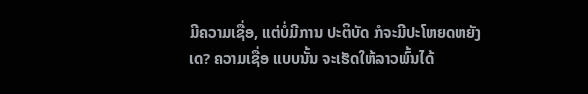ມີຄວາມເຊື່ອ, ແຕ່ບໍ່ມີການ ປະຕິບັດ ກໍຈະມີປະໂຫຍດຫຍັງເດ? ຄວາມເຊື່ອ ແບບນັ້ນ ຈະເຮັດໃຫ້ລາວພົ້ນໄດ້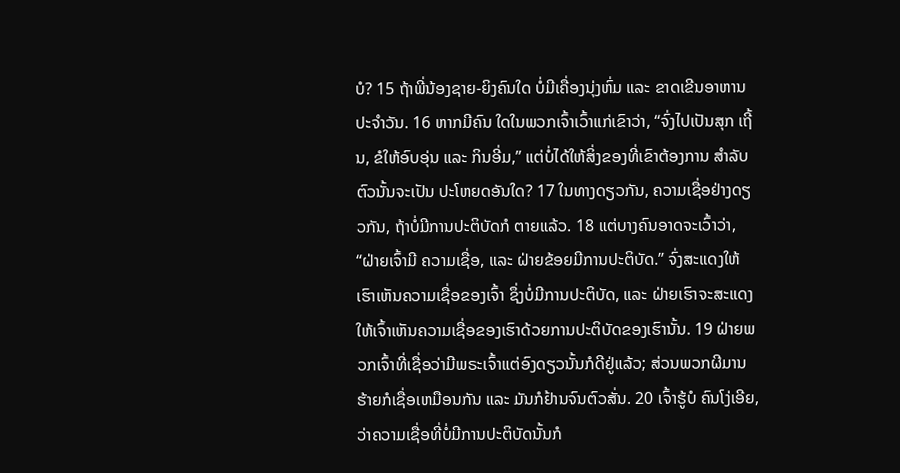ບໍ? 15 ຖ້າພີ່ນ້ອງຊາຍ-ຍິງຄົນໃດ ບໍ່ມີເຄື່ອງນຸ່ງຫົ່ມ ແລະ ຂາດເຂີນອາຫານປະຈຳວັນ. 16 ຫາກມີຄົນ ໃດໃນພວກເຈົ້າເວົ້າແກ່ເຂົາວ່າ, “ຈົ່ງໄປເປັນສຸກ ເຖີ້ນ, ຂໍໃຫ້ອົບອຸ່ນ ແລະ ກິນອີ່ມ,” ແຕ່ບໍ່ໄດ້ໃຫ້ສິ່ງຂອງທີ່ເຂົາຕ້ອງການ ສຳລັບຕົວນັ້ນຈະເປັນ ປະໂຫຍດອັນໃດ? 17 ໃນທາງດຽວກັນ, ຄວາມເຊື່ອຢ່າງດຽວກັນ, ຖ້າບໍ່ມີການປະຕິບັດກໍ ຕາຍແລ້ວ. 18 ແຕ່ບາງຄົນອາດຈະເວົ້າວ່າ, “ຝ່າຍເຈົ້າມີ ຄວາມເຊື່ອ, ແລະ ຝ່າຍຂ້ອຍມີການປະຕິບັດ.” ຈົ່ງສະແດງໃຫ້ເຮົາເຫັນຄວາມເຊື່ອຂອງເຈົ້າ ຊຶ່ງບໍ່ມີການປະຕິບັດ, ແລະ ຝ່າຍເຮົາຈະສະແດງໃຫ້ເຈົ້າເຫັນຄວາມເຊື່ອຂອງເຮົາດ້ວຍການປະຕິບັດຂອງເຮົານັ້ນ. 19 ຝ່າຍພວກເຈົ້າທີ່ເຊື່ອວ່າມີພຣະເຈົ້າແຕ່ອົງດຽວນັ້ນກໍດີຢູ່ແລ້ວ; ສ່ວນພວກຜີມານຮ້າຍກໍເຊື່ອເຫມືອນກັນ ແລະ ມັນກໍຢ້ານຈົນຕົວສັ່ນ. 20 ເຈົ້າຮູ້ບໍ ຄົນໂງ່ເອີຍ, ວ່າຄວາມເຊື່ອທີ່ບໍ່ມີການປະຕິບັດນັ້ນກໍ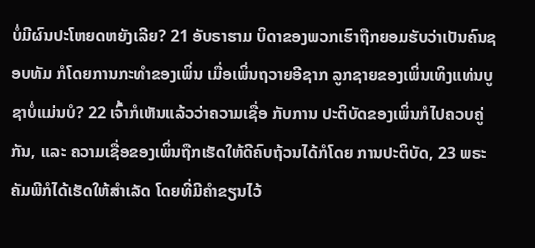ບໍ່ມີຜົນປະໂຫຍດຫຍັງເລີຍ? 21 ອັບຣາຮາມ ບິດາຂອງພວກເຮົາຖືກຍອມຮັບວ່າເປັນຄົນຊອບທັມ ກໍໂດຍການກະທຳຂອງເພິ່ນ ເມື່ອເພິ່ນຖວາຍອີຊາກ ລູກຊາຍຂອງເພິ່ນເທິງແທ່ນບູຊາບໍ່ແມ່ນບໍ? 22 ເຈົ້າກໍເຫັນແລ້ວວ່າຄວາມເຊື່ອ ກັບການ ປະຕິບັດຂອງເພິ່ນກໍໄປຄວບຄູ່ກັນ, ແລະ ຄວາມເຊື່ອຂອງເພິ່ນຖືກເຮັດໃຫ້ດີຄົບຖ້ວນໄດ້ກໍໂດຍ ການປະຕິບັດ, 23 ພຣະຄັມພີກໍໄດ້ເຮັດໃຫ້ສຳເລັດ ໂດຍທີ່ມີຄຳຂຽນໄວ້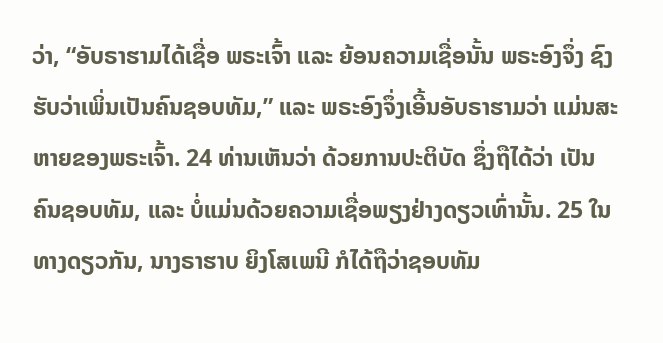ວ່າ, “ອັບຣາຮາມໄດ້ເຊື່ອ ພຣະເຈົ້າ ແລະ ຍ້ອນຄວາມເຊື່ອນັ້ນ ພຣະອົງຈຶ່ງ ຊົງຮັບວ່າເພິ່ນເປັນຄົນຊອບທັມ,” ແລະ ພຣະອົງຈຶ່ງເອີ້ນອັບຣາຮາມວ່າ ແມ່ນສະຫາຍຂອງພຣະເຈົ້າ. 24 ທ່ານເຫັນວ່າ ດ້ວຍການປະຕິບັດ ຊຶ່ງຖືໄດ້ວ່າ ເປັນຄົນຊອບທັມ, ແລະ ບໍ່ແມ່ນດ້ວຍຄວາມເຊື່ອພຽງຢ່າງດຽວເທົ່ານັ້ນ. 25 ໃນທາງດຽວກັນ, ນາງຣາຮາບ ຍິງໂສເພນີ ກໍໄດ້ຖືວ່າຊອບທັມ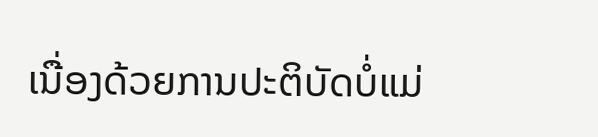ເນື່ອງດ້ວຍການປະຕິບັດບໍ່ແມ່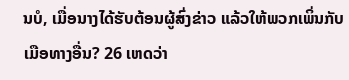ນບໍ, ເມື່ອນາງໄດ້ຮັບຕ້ອນຜູ້ສົ່ງຂ່າວ ແລ້ວໃຫ້ພວກເພິ່ນກັບເມືອທາງອື່ນ? 26 ເຫດວ່າ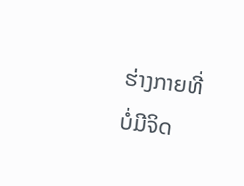ຮ່າງກາຍທີ່ບໍ່ມີຈິດ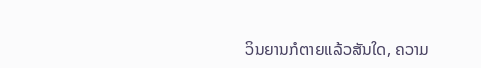ວິນຍານກໍຕາຍແລ້ວສັນໃດ, ຄວາມ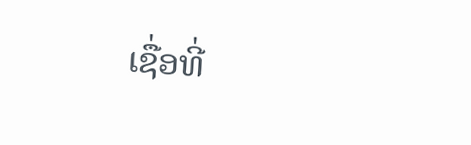ເຊື່ອທີ່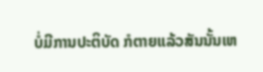ບໍ່ມີການປະຕິບັດ ກໍຕາຍແລ້ວສັນນັ້ນເຫ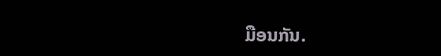ມືອນກັນ.